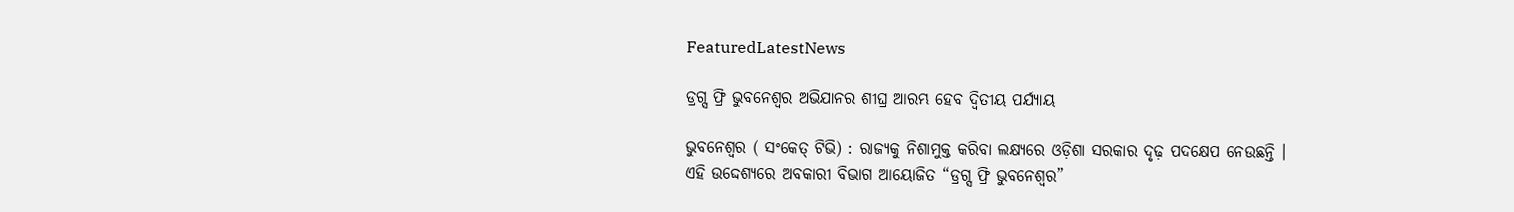FeaturedLatestNews

ଡ୍ରଗ୍ସ ଫ୍ରି ଭୁବନେଶ୍ୱର ଅଭିଯାନର ଶୀଘ୍ର ଆରମ୍ଭ ହେବ ଦ୍ୱିତୀୟ ପର୍ଯ୍ୟାୟ

ଭୁବନେଶ୍ବର ( ସଂକେତ୍ ଟିଭି) : ରାଜ୍ୟକୁ ନିଶାମୁକ୍ତ କରିବା ଲକ୍ଷ୍ୟରେ ଓଡ଼ିଶା ସରକାର ଦୃଢ଼ ପଦକ୍ଷେପ ନେଉଛନ୍ତି । ଏହି ଉଦ୍ଦେଶ୍ୟରେ ଅବକାରୀ ବିଭାଗ ଆୟୋଜିତ “ଡ୍ରଗ୍ସ ଫ୍ରି ଭୁବନେଶ୍ୱର”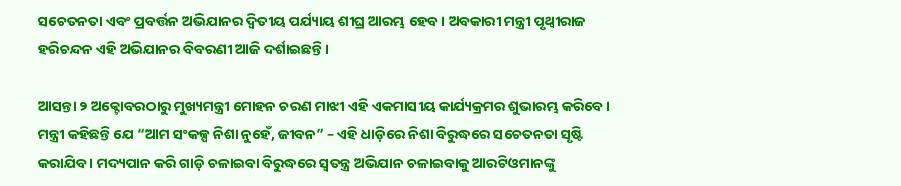ସଚେତନତା ଏବଂ ପ୍ରବର୍ତ୍ତନ ଅଭିଯାନର ଦ୍ୱିତୀୟ ପର୍ଯ୍ୟାୟ ଶୀଘ୍ର ଆରମ୍ଭ ହେବ । ଅବକାରୀ ମନ୍ତ୍ରୀ ପୃଥ୍ଵୀରାଜ ହରିଚନ୍ଦନ ଏହି ଅଭିଯାନର ବିବରଣୀ ଆଜି ଦର୍ଶାଇଛନ୍ତି ।

ଆସନ୍ତା ୨ ଅକ୍ଟୋବରଠାରୁ ମୁଖ୍ୟମନ୍ତ୍ରୀ ମୋହନ ଚରଣ ମାଝୀ ଏହି ଏକମାସୀୟ କାର୍ଯ୍ୟକ୍ରମର ଶୁଭାରମ୍ଭ କରିବେ । ମନ୍ତ୍ରୀ କହିଛନ୍ତି ଯେ “ଆମ ସଂକଳ୍ପ ନିଶା ନୁହେଁ, ଜୀବନ” – ଏହି ଧାଡ଼ିରେ ନିଶା ବିରୁଦ୍ଧରେ ସଚେତନତା ସୃଷ୍ଟି କରାଯିବ । ମଦ୍ୟପାନ କରି ଗାଡ଼ି ଚଳାଇବା ବିରୁଦ୍ଧରେ ସ୍ୱତନ୍ତ୍ର ଅଭିଯାନ ଚଳାଇବାକୁ ଆରଟିଓମାନଙ୍କୁ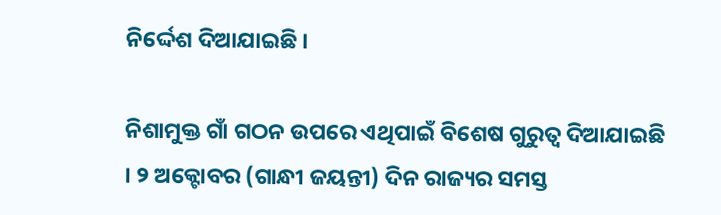ନିର୍ଦ୍ଦେଶ ଦିଆଯାଇଛି ।

ନିଶାମୁକ୍ତ ଗାଁ ଗଠନ ଉପରେ ଏଥିପାଇଁ ବିଶେଷ ଗୁରୁତ୍ୱ ଦିଆଯାଇଛି । ୨ ଅକ୍ଟୋବର (ଗାନ୍ଧୀ ଜୟନ୍ତୀ) ଦିନ ରାଜ୍ୟର ସମସ୍ତ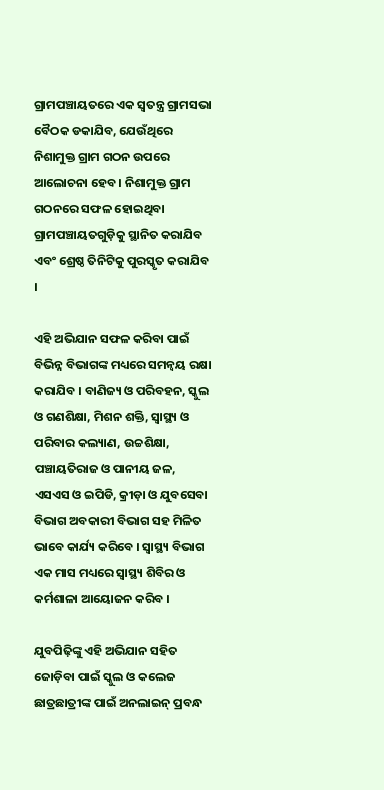ଗ୍ରାମପଞ୍ଚାୟତରେ ଏକ ସ୍ୱତନ୍ତ୍ର ଗ୍ରାମସଭା ବୈଠକ ଡକାଯିବ, ଯେଉଁଥିରେ ନିଶାମୁକ୍ତ ଗ୍ରାମ ଗଠନ ଉପରେ ଆଲୋଚନା ହେବ । ନିଶାମୁକ୍ତ ଗ୍ରାମ ଗଠନରେ ସଫଳ ହୋଇଥିବା ଗ୍ରାମପଞ୍ଚାୟତଗୁଡ଼ିକୁ ସ୍ଥାନିତ କରାଯିବ ଏବଂ ଶ୍ରେଷ୍ଠ ତିନିଟିକୁ ପୁରସ୍କୃତ କରାଯିବ ।

ଏହି ଅଭିଯାନ ସଫଳ କରିବା ପାଇଁ ବିଭିନ୍ନ ବିଭାଗଙ୍କ ମଧ୍ୟରେ ସମନ୍ୱୟ ରକ୍ଷା କରାଯିବ । ବାଣିଜ୍ୟ ଓ ପରିବହନ, ସ୍କୁଲ ଓ ଗଣଶିକ୍ଷା, ମିଶନ ଶକ୍ତି, ସ୍ୱାସ୍ଥ୍ୟ ଓ ପରିବାର କଲ୍ୟାଣ, ଉଚ୍ଚଶିକ୍ଷା, ପଞ୍ଚାୟତିରାଜ ଓ ପାନୀୟ ଜଳ, ଏସଏସ ଓ ଇପିଡି, କ୍ରୀଡ଼ା ଓ ଯୁବସେବା ବିଭାଗ ଅବକାରୀ ବିଭାଗ ସହ ମିଳିତ ଭାବେ କାର୍ଯ୍ୟ କରିବେ । ସ୍ୱାସ୍ଥ୍ୟ ବିଭାଗ ଏକ ମାସ ମଧ୍ୟରେ ସ୍ୱାସ୍ଥ୍ୟ ଶିବିର ଓ କର୍ମଶାଳା ଆୟୋଜନ କରିବ ।

ଯୁବପିଢ଼ିଙ୍କୁ ଏହି ଅଭିଯାନ ସହିତ ଜୋଡ଼ିବା ପାଇଁ ସ୍କୁଲ ଓ କଲେଜ ଛାତ୍ରଛାତ୍ରୀଙ୍କ ପାଇଁ ଅନଲାଇନ୍ ପ୍ରବନ୍ଧ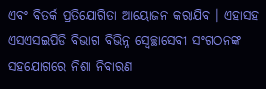ଏବଂ ବିତର୍କ ପ୍ରତିଯୋଗିତା ଆୟୋଜନ କରାଯିବ । ଏହାସହ ଏସଏସଇପିଡି ବିଭାଗ ବିଭିନ୍ନ ସ୍ୱେଚ୍ଛାସେବୀ ସଂଗଠନଙ୍କ ସହଯୋଗରେ ନିଶା ନିବାରଣ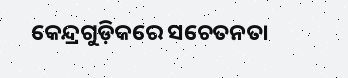କେନ୍ଦ୍ରଗୁଡ଼ିକରେ ସଚେତନତା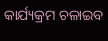କାର୍ଯ୍ୟକ୍ରମ ଚଳାଇବ